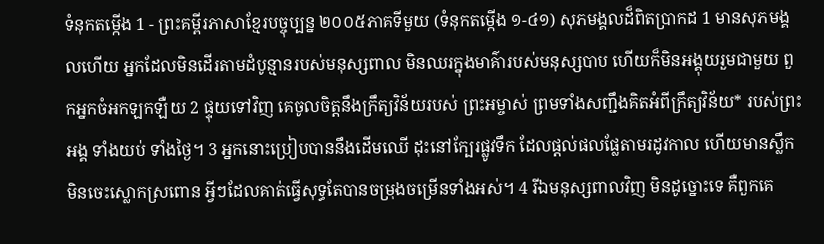ទំនុកតម្កើង 1 - ព្រះគម្ពីរភាសាខ្មែរបច្ចុប្បន្ន ២០០៥ភាគទីមួយ (ទំនុកតម្កើង ១-៤១) សុភមង្គលដ៏ពិតប្រាកដ 1 មានសុភមង្គលហើយ អ្នកដែលមិនដើរតាមដំបូន្មានរបស់មនុស្សពាល មិនឈរក្នុងមាគ៌ារបស់មនុស្សបាប ហើយក៏មិនអង្គុយរួមជាមួយ ពួកអ្នកចំអកឡកឡឺយ 2 ផ្ទុយទៅវិញ គេចូលចិត្តនឹងក្រឹត្យវិន័យរបស់ ព្រះអម្ចាស់ ព្រមទាំងសញ្ជឹងគិតអំពីក្រឹត្យវិន័យ* របស់ព្រះអង្គ ទាំងយប់ ទាំងថ្ងៃ។ 3 អ្នកនោះប្រៀបបាននឹងដើមឈើ ដុះនៅក្បែរផ្លូវទឹក ដែលផ្ដល់ផលផ្លែតាមរដូវកាល ហើយមានស្លឹកមិនចេះស្លោកស្រពោន អ្វីៗដែលគាត់ធ្វើសុទ្ធតែបានចម្រុងចម្រើនទាំងអស់។ 4 រីឯមនុស្សពាលវិញ មិនដូច្នោះទេ គឺពួកគេ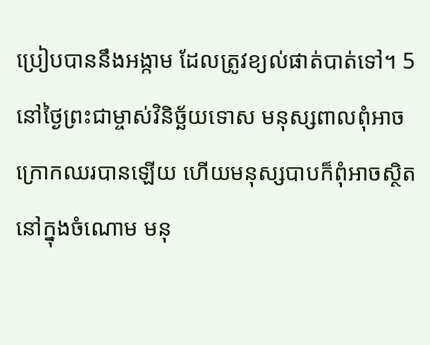ប្រៀបបាននឹងអង្កាម ដែលត្រូវខ្យល់ផាត់បាត់ទៅ។ 5 នៅថ្ងៃព្រះជាម្ចាស់វិនិច្ឆ័យទោស មនុស្សពាលពុំអាចក្រោកឈរបានឡើយ ហើយមនុស្សបាបក៏ពុំអាចស្ថិតនៅក្នុងចំណោម មនុ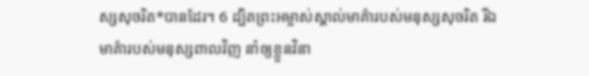ស្សសុចរិត*បានដែរ។ 6 ដ្បិតព្រះអម្ចាស់ស្គាល់មាគ៌ារបស់មនុស្សសុចរិត រីឯមាគ៌ារបស់មនុស្សពាលវិញ នាំឲ្យខ្លួនវិនា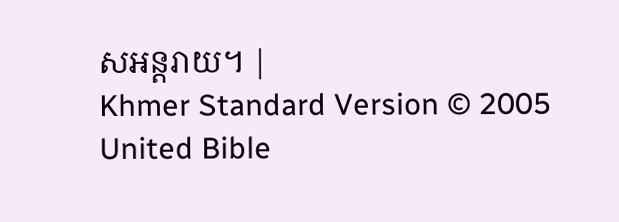សអន្តរាយ។ |
Khmer Standard Version © 2005 United Bible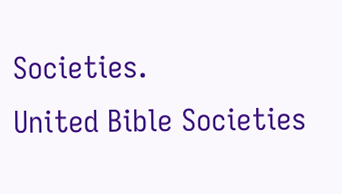Societies.
United Bible Societies